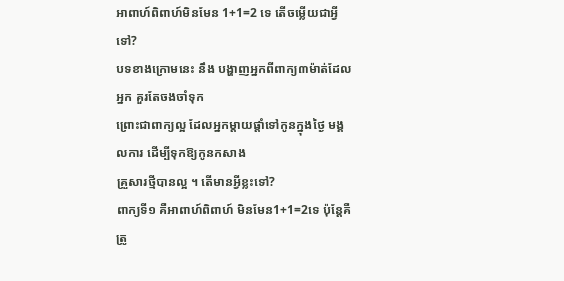អាពាហ៍ពិពាហ៍មិនមែន 1+1=2 ទេ តើចម្លើយជាអ្វីទៅ?
បទខាងក្រោមនេះ នឹង បង្ហាញអ្នកពីពាក្យ៣ម៉ាត់ដែលអ្នក គួរតែចងចាំទុក
ព្រោះជាពាក្យល្អ ដែលអ្នកម្តាយផ្តាំទៅកូនក្នុងថ្ងៃ មង្គលការ ដើម្បីទុកឱ្យកូនកសាង
គ្រួសារថ្មីបានល្អ ។ តើមានអ្វីខ្លះទៅ?
ពាក្យទី១ គឺអាពាហ៍ពិពាហ៍ មិនមែន1+1=2ទេ ប៉ុន្តែគឺត្រូ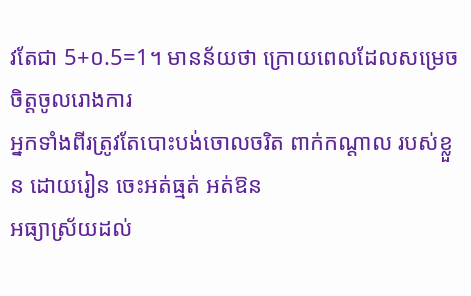វតែជា 5+០.5=1។ មានន័យថា ក្រោយពេលដែលសម្រេចចិត្តចូលរោងការ
អ្នកទាំងពីរត្រូវតែបោះបង់ចោលចរិត ពាក់កណ្តាល របស់ខ្លួន ដោយរៀន ចេះអត់ធ្មត់ អត់ឱន
អធ្យាស្រ័យដល់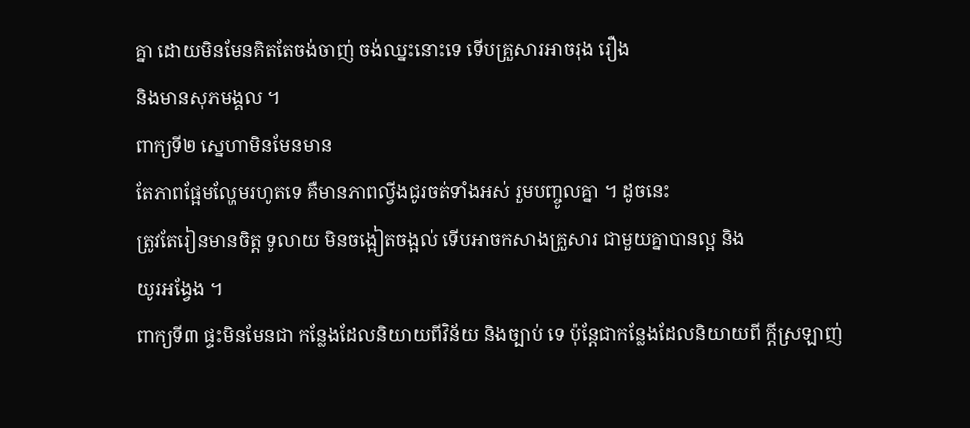គ្នា ដោយមិនមែនគិតតែចង់ចាញ់ ចង់ឈ្នះនោះទេ ទើបគ្រួសារអាចរុង រឿង
និងមានសុភមង្គល ។
ពាក្យទី២ ស្នេហាមិនមែនមាន
តែភាពផ្អែមល្ហែមរហូតទេ គឺមានភាពល្វីងជូរចត់ទាំងអស់ រួមបញ្ចូលគ្នា ។ ដូចនេះ
ត្រូវតែរៀនមានចិត្ត ទូលាយ មិនចង្អៀតចង្អល់ ទើបអាចកសាងគ្រួសារ ជាមួយគ្នាបានល្អ និង
យូរអង្វែង ។
ពាក្យទី៣ ផ្ទះមិនមែនជា កន្លែងដែលនិយាយពីវិន័យ និងច្បាប់ ទេ ប៉ុន្តែជាកន្លែងដែលនិយាយពី ក្តីស្រឡាញ់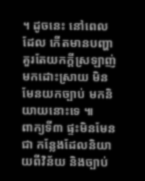។ ដូចនេះ នៅពេលដែល កើតមានបញ្ហា គួរតែយកក្តីស្រឡាញ់ មកដោះស្រាយ មិនមែនយកច្បាប់ មកនិយាយនោះទេ ៕
ពាក្យទី៣ ផ្ទះមិនមែនជា កន្លែងដែលនិយាយពីវិន័យ និងច្បាប់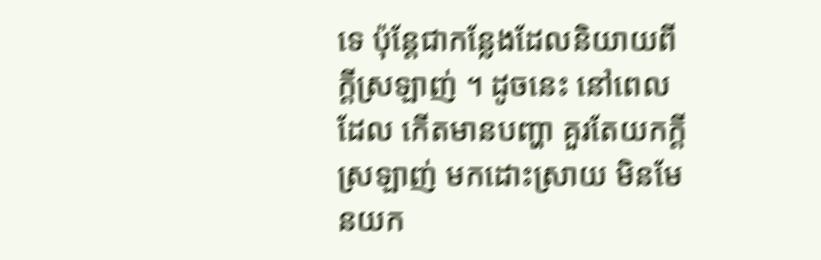ទេ ប៉ុន្តែជាកន្លែងដែលនិយាយពី ក្តីស្រឡាញ់ ។ ដូចនេះ នៅពេលដែល កើតមានបញ្ហា គួរតែយកក្តីស្រឡាញ់ មកដោះស្រាយ មិនមែនយក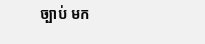ច្បាប់ មក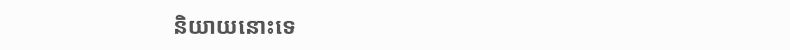និយាយនោះទេ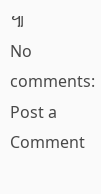៕
No comments:
Post a Comment